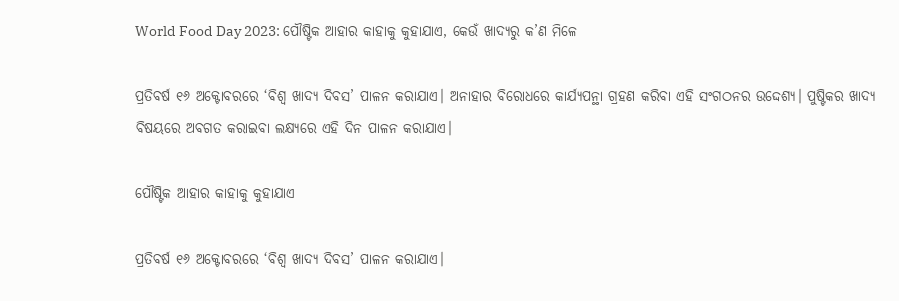World Food Day 2023: ପୌଷ୍ଟିକ ଆହାର କାହାକୁ କୁହାଯାଏ, କେଉଁ ଖାଦ୍ୟରୁ କ’ଣ ମିଳେ

ପ୍ରତିବର୍ଷ ୧୬ ଅକ୍ଟୋବରରେ ‘ବିଶ୍ୱ ଖାଦ୍ୟ ଦିବସ’ ପାଳନ କରାଯାଏ। ଅନାହାର ବିରୋଧରେ କାର୍ଯ୍ୟପନ୍ଥା ଗ୍ରହଣ କରିବା ଏହି ସଂଗଠନର ଉଦ୍ଦେଶ୍ୟ। ପୁଷ୍ଟିକର ଖାଦ୍ୟ ବିଷୟରେ ଅବଗତ କରାଇବା ଲକ୍ଷ୍ୟରେ ଏହି ଦିନ ପାଳନ କରାଯାଏ।

ପୌଷ୍ଟିକ ଆହାର କାହାକୁ କୁହାଯାଏ

ପ୍ରତିବର୍ଷ ୧୬ ଅକ୍ଟୋବରରେ ‘ବିଶ୍ୱ ଖାଦ୍ୟ ଦିବସ’ ପାଳନ କରାଯାଏ।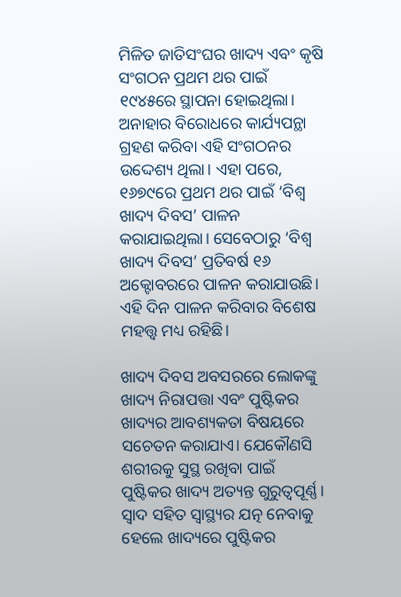ମିଳିତ ଜାତିସଂଘର ଖାଦ୍ୟ ଏବଂ କୃଷି ସଂଗଠନ ପ୍ରଥମ ଥର ପାଇଁ ୧୯୪୫ରେ ସ୍ଥାପନା ହୋଇଥିଲା। ଅନାହାର ବିରୋଧରେ କାର୍ଯ୍ୟପନ୍ଥା ଗ୍ରହଣ କରିବା ଏହି ସଂଗଠନର ଉଦ୍ଦେଶ୍ୟ ଥିଲା। ଏହା ପରେ, ୧୬୭୯ରେ ପ୍ରଥମ ଥର ପାଇଁ ‘ବିଶ୍ୱ ଖାଦ୍ୟ ଦିବସ’ ପାଳନ କରାଯାଇଥିଲା। ସେବେଠାରୁ ‘ବିଶ୍ୱ ଖାଦ୍ୟ ଦିବସ’ ପ୍ରତିବର୍ଷ ୧୬ ଅକ୍ଟୋବରରେ ପାଳନ କରାଯାଉଛି। ଏହି ଦିନ ପାଳନ କରିବାର ବିଶେଷ ମହତ୍ତ୍ୱ ମଧ୍ୟ ରହିଛି।

ଖାଦ୍ୟ ଦିବସ ଅବସରରେ ଲୋକଙ୍କୁ ଖାଦ୍ୟ ନିରାପତ୍ତା ଏବଂ ପୁଷ୍ଟିକର ଖାଦ୍ୟର ଆବଶ୍ୟକତା ବିଷୟରେ ସଚେତନ କରାଯାଏ। ଯେକୌଣସି ଶରୀରକୁ ସୁସ୍ଥ ରଖିବା ପାଇଁ ପୁଷ୍ଟିକର ଖାଦ୍ୟ ଅତ୍ୟନ୍ତ ଗୁରୁତ୍ୱପୂର୍ଣ୍ଣ। ସ୍ୱାଦ ସହିତ ସ୍ୱାସ୍ଥ୍ୟର ଯତ୍ନ ନେବାକୁ ହେଲେ ଖାଦ୍ୟରେ ପୁଷ୍ଟିକର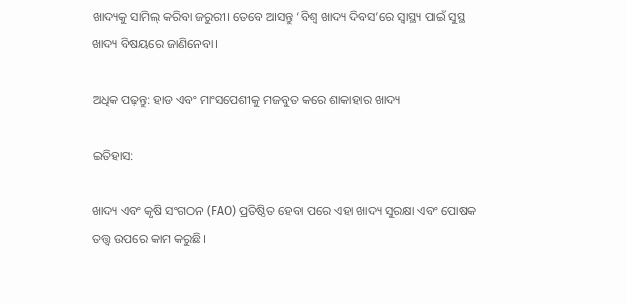ଖାଦ୍ୟକୁ ସାମିଲ୍ କରିବା ଜରୁରୀ। ତେବେ ଆସନ୍ତୁ ‘ବିଶ୍ୱ ଖାଦ୍ୟ ଦିବସ’ରେ ସ୍ୱାସ୍ଥ୍ୟ ପାଇଁ ସୁସ୍ଥ ଖାଦ୍ୟ ବିଷୟରେ ଜାଣିନେବା।

ଅଧିକ ପଢ଼ନ୍ତୁ: ହାଡ ଏବଂ ମାଂସପେଶୀକୁ ମଜବୁତ କରେ ଶାକାହାର ଖାଦ୍ୟ

ଇତିହାସ:

ଖାଦ୍ୟ ଏବଂ କୃଷି ସଂଗଠନ (FAO) ପ୍ରତିଷ୍ଠିତ ହେବା ପରେ ଏହା ଖାଦ୍ୟ ସୁରକ୍ଷା ଏବଂ ପୋଷକ ତତ୍ତ୍ୱ ଉପରେ କାମ କରୁଛି।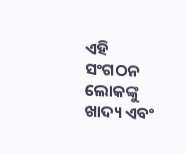ଏହି ସଂଗଠନ ଲୋକଙ୍କୁ ଖାଦ୍ୟ ଏବଂ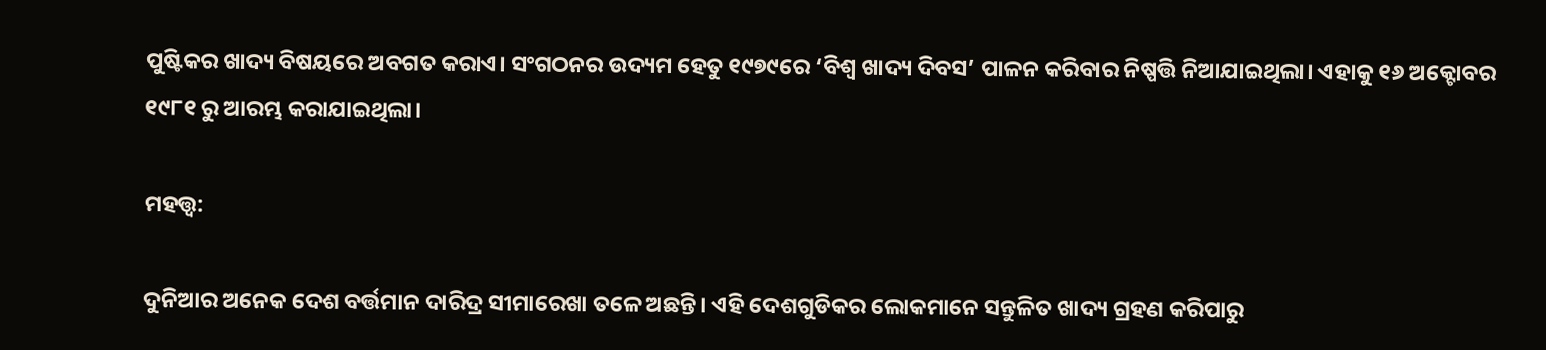ପୁଷ୍ଟିକର ଖାଦ୍ୟ ବିଷୟରେ ଅବଗତ କରାଏ। ସଂଗଠନର ଉଦ୍ୟମ ହେତୁ ୧୯୭୯ରେ ‘ବିଶ୍ୱ ଖାଦ୍ୟ ଦିବସ’ ପାଳନ କରିବାର ନିଷ୍ପତ୍ତି ନିଆଯାଇଥିଲା। ଏହାକୁ ୧୬ ଅକ୍ଟୋବର ୧୯୮୧ ରୁ ଆରମ୍ଭ କରାଯାଇଥିଲା।

ମହତ୍ତ୍ୱ:

ଦୁନିଆର ଅନେକ ଦେଶ ବର୍ତ୍ତମାନ ଦାରିଦ୍ର ସୀମାରେଖା ତଳେ ଅଛନ୍ତି। ଏହି ଦେଶଗୁଡିକର ଲୋକମାନେ ସନ୍ତୁଳିତ ଖାଦ୍ୟ ଗ୍ରହଣ କରିପାରୁ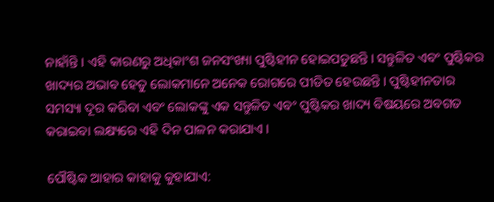ନାହାଁନ୍ତି। ଏହି କାରଣରୁ ଅଧିକାଂଶ ଜନସଂଖ୍ୟା ପୁଷ୍ଟିହୀନ ହୋଇପଡୁଛନ୍ତି। ସନ୍ତୁଳିତ ଏବଂ ପୁଷ୍ଟିକର ଖାଦ୍ୟର ଅଭାବ ହେତୁ ଲୋକମାନେ ଅନେକ ରୋଗରେ ପୀଡିତ ହେଉଛନ୍ତି। ପୁଷ୍ଟିହୀନତାର ସମସ୍ୟା ଦୂର କରିବା ଏବଂ ଲୋକଙ୍କୁ ଏକ ସନ୍ତୁଳିତ ଏବଂ ପୁଷ୍ଟିକର ଖାଦ୍ୟ ବିଷୟରେ ଅବଗତ କରାଇବା ଲକ୍ଷ୍ୟରେ ଏହି ଦିନ ପାଳନ କରାଯାଏ।

ପୌଷ୍ଟିକ ଆହାର କାହାକୁ କୁହାଯାଏ: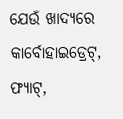ଯେଉଁ ଖାଦ୍ୟରେ କାର୍ବୋହାଇଡ୍ରେଟ୍, ଫ୍ୟାଟ୍,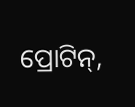ପ୍ରୋଟିନ୍,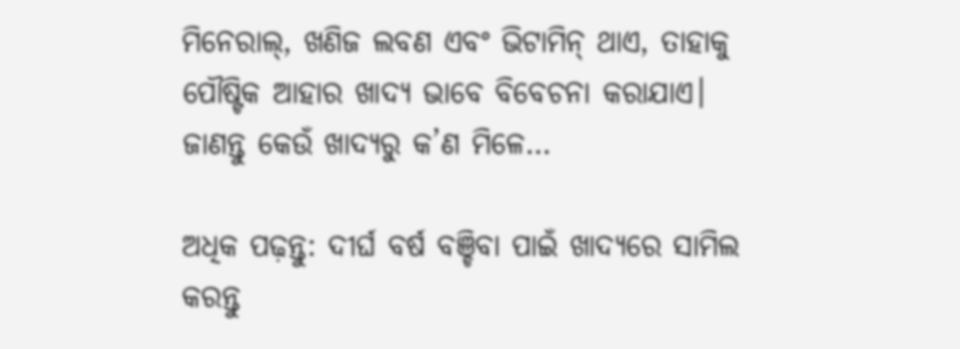ମିନେରାଲ୍, ଖଣିଜ ଲବଣ ଏବଂ ଭିଟାମିନ୍ ଥାଏ, ତାହାକୁ ପୌଷ୍ଟିକ ଆହାର ଖାଦ୍ୟ ଭାବେ ବିବେଚନା କରାଯାଏ। ଜାଣନ୍ତୁ କେଉଁ ଖାଦ୍ୟରୁ କ’ଣ ମିଳେ…

ଅଧିକ ପଢ଼ନ୍ତୁ: ଦୀର୍ଘ ବର୍ଷ ବଞ୍ଚିବା ପାଇଁ ଖାଦ୍ୟରେ ସାମିଲ କରନ୍ତୁ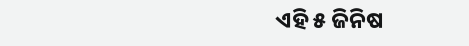ଏହି ୫ ଜିନିଷ